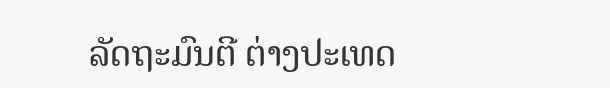ລັດຖະມົນຕີ ຕ່າງປະເທດ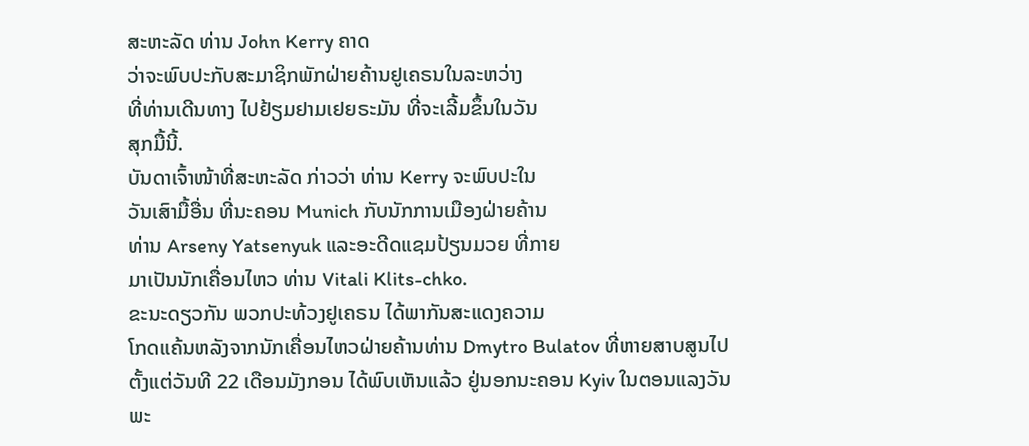ສະຫະລັດ ທ່ານ John Kerry ຄາດ
ວ່າຈະພົບປະກັບສະມາຊິກພັກຝ່າຍຄ້ານຢູເຄຣນໃນລະຫວ່າງ
ທີ່ທ່ານເດີນທາງ ໄປຢ້ຽມຢາມເຢຍຣະມັນ ທີ່ຈະເລີ້ມຂຶ້ນໃນວັນ
ສຸກມື້ນີ້.
ບັນດາເຈົ້າໜ້າທີ່ສະຫະລັດ ກ່າວວ່າ ທ່ານ Kerry ຈະພົບປະໃນ
ວັນເສົາມື້ອື່ນ ທີ່ນະຄອນ Munich ກັບນັກການເມືອງຝ່າຍຄ້ານ
ທ່ານ Arseny Yatsenyuk ແລະອະດີດແຊມປ້ຽນມວຍ ທີ່ກາຍ
ມາເປັນນັກເຄື່ອນໄຫວ ທ່ານ Vitali Klits-chko.
ຂະນະດຽວກັນ ພວກປະທ້ວງຢູເຄຣນ ໄດ້ພາກັນສະແດງຄວາມ
ໂກດແຄ້ນຫລັງຈາກນັກເຄື່ອນໄຫວຝ່າຍຄ້ານທ່ານ Dmytro Bulatov ທີ່ຫາຍສາບສູນໄປ
ຕັ້ງແຕ່ວັນທີ 22 ເດືອນມັງກອນ ໄດ້ພົບເຫັນແລ້ວ ຢູ່ນອກນະຄອນ Kyiv ໃນຕອນແລງວັນ
ພະ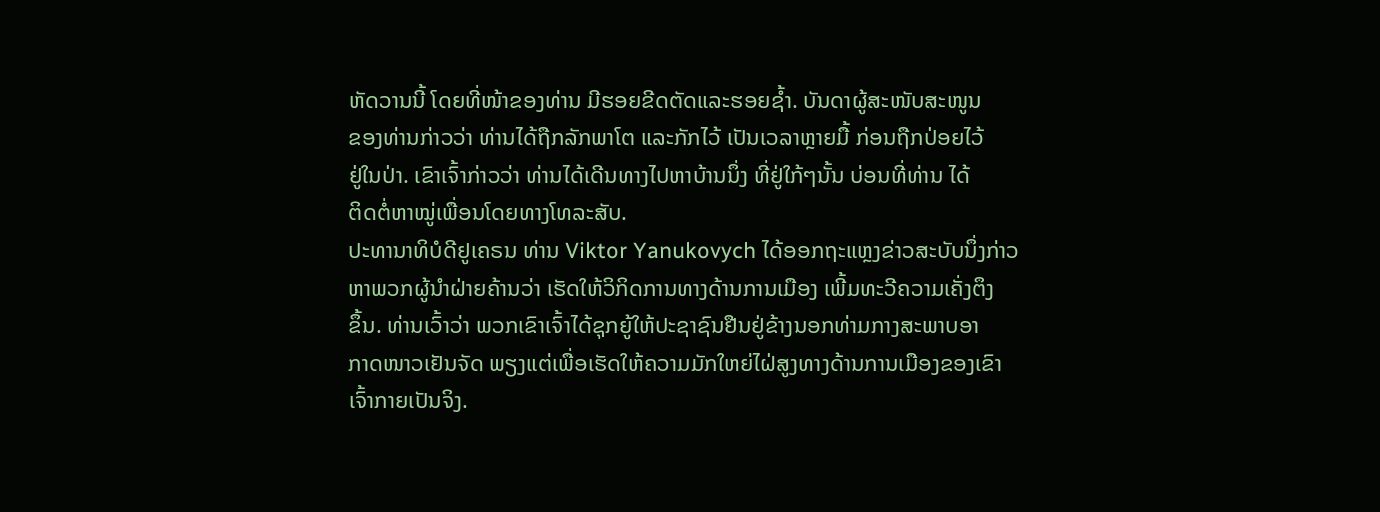ຫັດວານນີ້ ໂດຍທີ່ໜ້າຂອງທ່ານ ມີຮອຍຂີດຕັດແລະຮອຍຊໍ້າ. ບັນດາຜູ້ສະໜັບສະໜູນ
ຂອງທ່ານກ່າວວ່າ ທ່ານໄດ້ຖືກລັກພາໂຕ ແລະກັກໄວ້ ເປັນເວລາຫຼາຍມື້ ກ່ອນຖືກປ່ອຍໄວ້
ຢູ່ໃນປ່າ. ເຂົາເຈົ້າກ່າວວ່າ ທ່ານໄດ້ເດີນທາງໄປຫາບ້ານນຶ່ງ ທີ່ຢູ່ໃກ້ໆນັ້ນ ບ່ອນທີ່ທ່ານ ໄດ້
ຕິດຕໍ່ຫາໝູ່ເພື່ອນໂດຍທາງໂທລະສັບ.
ປະທານາທິບໍດີຢູເຄຣນ ທ່ານ Viktor Yanukovych ໄດ້ອອກຖະແຫຼງຂ່າວສະບັບນຶ່ງກ່າວ
ຫາພວກຜູ້ນຳຝ່າຍຄ້ານວ່າ ເຮັດໃຫ້ວິກິດການທາງດ້ານການເມືອງ ເພີ້ມທະວີຄວາມເຄັ່ງຕຶງ
ຂຶ້ນ. ທ່ານເວົ້າວ່າ ພວກເຂົາເຈົ້າໄດ້ຊຸກຍູ້ໃຫ້ປະຊາຊົນຢືນຢູ່ຂ້າງນອກທ່າມກາງສະພາບອາ
ກາດໜາວເຢັນຈັດ ພຽງແຕ່ເພື່ອເຮັດໃຫ້ຄວາມມັກໃຫຍ່ໄຝ່ສູງທາງດ້ານການເມືອງຂອງເຂົາ
ເຈົ້າກາຍເປັນຈິງ.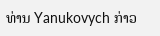ທ່ານ Yanukovych ກ່າວ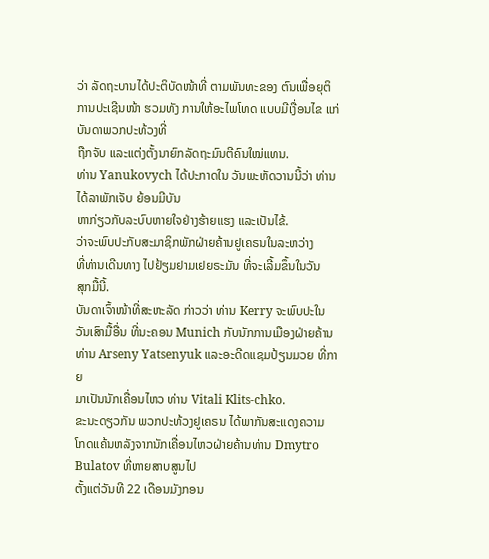ວ່າ ລັດຖະບານໄດ້ປະຕິບັດໜ້າທີ່ ຕາມພັນທະຂອງ ຕົນເພື່ອຍຸຕິ
ການປະເຊີນໜ້າ ຮວມທັງ ການໃຫ້ອະໄພໂທດ ແບບມີເງື່ອນໄຂ ແກ່ບັນດາພວກປະທ້ວງທີ່
ຖືກຈັບ ແລະແຕ່ງຕັ້ງນາຍົກລັດຖະມົນຕີຄົນໃໝ່ແທນ.
ທ່ານ Yanukovych ໄດ້ປະກາດໃນ ວັນພະຫັດວານນີ້ວ່າ ທ່ານໄດ້ລາພັກເຈັບ ຍ້ອນມີບັນ
ຫາກ່ຽວກັບລະບົບຫາຍໃຈຢ່າງຮ້າຍແຮງ ແລະເປັນໄຂ້.
ວ່າຈະພົບປະກັບສະມາຊິກພັກຝ່າຍຄ້ານຢູເຄຣນໃນລະຫວ່າງ
ທີ່ທ່ານເດີນທາງ ໄປຢ້ຽມຢາມເຢຍຣະມັນ ທີ່ຈະເລີ້ມຂຶ້ນໃນວັນ
ສຸກມື້ນີ້.
ບັນດາເຈົ້າໜ້າທີ່ສະຫະລັດ ກ່າວວ່າ ທ່ານ Kerry ຈະພົບປະໃນ
ວັນເສົາມື້ອື່ນ ທີ່ນະຄອນ Munich ກັບນັກການເມືອງຝ່າຍຄ້ານ
ທ່ານ Arseny Yatsenyuk ແລະອະດີດແຊມປ້ຽນມວຍ ທີ່ກາຍ
ມາເປັນນັກເຄື່ອນໄຫວ ທ່ານ Vitali Klits-chko.
ຂະນະດຽວກັນ ພວກປະທ້ວງຢູເຄຣນ ໄດ້ພາກັນສະແດງຄວາມ
ໂກດແຄ້ນຫລັງຈາກນັກເຄື່ອນໄຫວຝ່າຍຄ້ານທ່ານ Dmytro Bulatov ທີ່ຫາຍສາບສູນໄປ
ຕັ້ງແຕ່ວັນທີ 22 ເດືອນມັງກອນ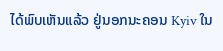ໄດ້ພົບເຫັນແລ້ວ ຢູ່ນອກນະຄອນ Kyiv ໃນ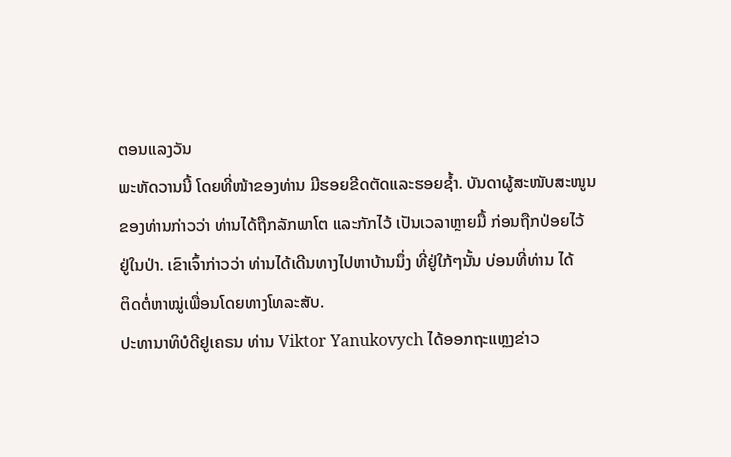ຕອນແລງວັນ
ພະຫັດວານນີ້ ໂດຍທີ່ໜ້າຂອງທ່ານ ມີຮອຍຂີດຕັດແລະຮອຍຊໍ້າ. ບັນດາຜູ້ສະໜັບສະໜູນ
ຂອງທ່ານກ່າວວ່າ ທ່ານໄດ້ຖືກລັກພາໂຕ ແລະກັກໄວ້ ເປັນເວລາຫຼາຍມື້ ກ່ອນຖືກປ່ອຍໄວ້
ຢູ່ໃນປ່າ. ເຂົາເຈົ້າກ່າວວ່າ ທ່ານໄດ້ເດີນທາງໄປຫາບ້ານນຶ່ງ ທີ່ຢູ່ໃກ້ໆນັ້ນ ບ່ອນທີ່ທ່ານ ໄດ້
ຕິດຕໍ່ຫາໝູ່ເພື່ອນໂດຍທາງໂທລະສັບ.
ປະທານາທິບໍດີຢູເຄຣນ ທ່ານ Viktor Yanukovych ໄດ້ອອກຖະແຫຼງຂ່າວ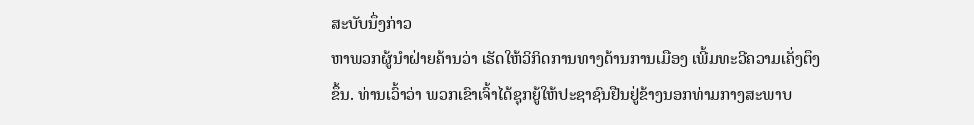ສະບັບນຶ່ງກ່າວ
ຫາພວກຜູ້ນຳຝ່າຍຄ້ານວ່າ ເຮັດໃຫ້ວິກິດການທາງດ້ານການເມືອງ ເພີ້ມທະວີຄວາມເຄັ່ງຕຶງ
ຂຶ້ນ. ທ່ານເວົ້າວ່າ ພວກເຂົາເຈົ້າໄດ້ຊຸກຍູ້ໃຫ້ປະຊາຊົນຢືນຢູ່ຂ້າງນອກທ່າມກາງສະພາບ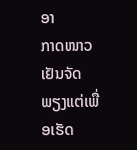ອາ
ກາດໜາວເຢັນຈັດ ພຽງແຕ່ເພື່ອເຮັດ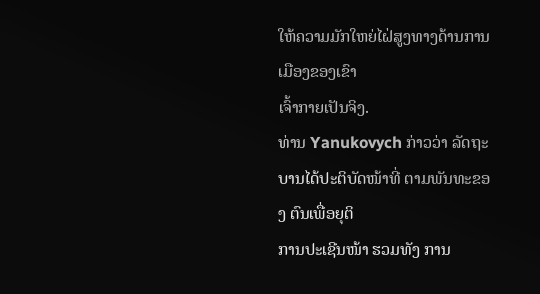ໃຫ້ຄວາມມັກໃຫຍ່ໄຝ່ສູງທາງດ້ານການເມືອງຂອງເຂົາ
ເຈົ້າກາຍເປັນຈິງ.
ທ່ານ Yanukovych ກ່າວວ່າ ລັດຖະບານໄດ້ປະຕິບັດໜ້າທີ່ ຕາມພັນທະຂອງ ຕົນເພື່ອຍຸຕິ
ການປະເຊີນໜ້າ ຮວມທັງ ການ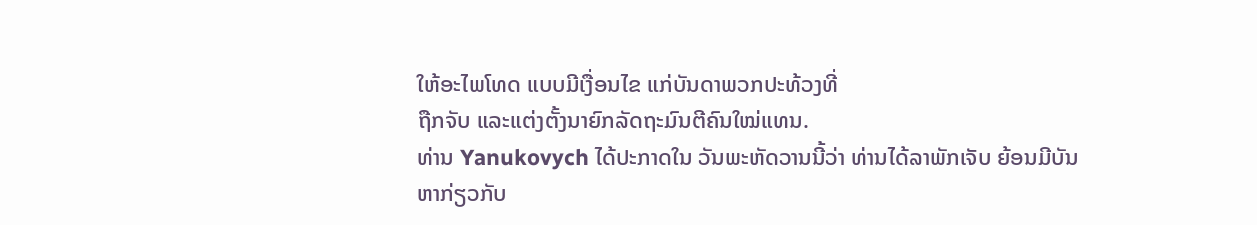ໃຫ້ອະໄພໂທດ ແບບມີເງື່ອນໄຂ ແກ່ບັນດາພວກປະທ້ວງທີ່
ຖືກຈັບ ແລະແຕ່ງຕັ້ງນາຍົກລັດຖະມົນຕີຄົນໃໝ່ແທນ.
ທ່ານ Yanukovych ໄດ້ປະກາດໃນ ວັນພະຫັດວານນີ້ວ່າ ທ່ານໄດ້ລາພັກເຈັບ ຍ້ອນມີບັນ
ຫາກ່ຽວກັບ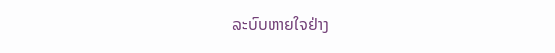ລະບົບຫາຍໃຈຢ່າງ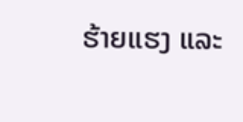ຮ້າຍແຮງ ແລະ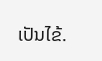ເປັນໄຂ້.